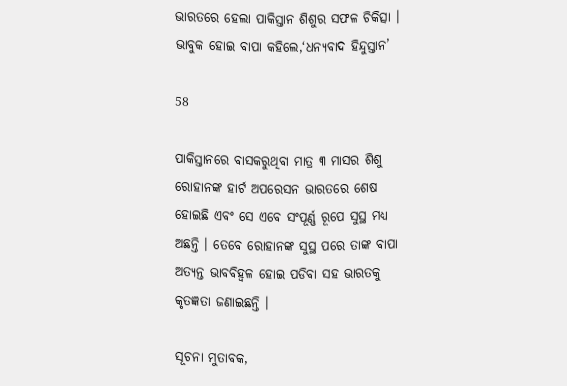ଭାରତରେ ହେଲା ପାକିସ୍ତାନ ଶିଶୁର ସଫଳ ଚିକିତ୍ସା । ଭାବୁକ ହୋଇ ବାପା କହିଲେ,‘ଧନ୍ୟବାଦ ହିନ୍ଦୁସ୍ତାନ’

58

ପାକିସ୍ତାନରେ ବାସକରୁଥିବା ମାତ୍ର ୩ ମାସର ଶିଶୁ ରୋହାନଙ୍କ ହାର୍ଟ ଅପରେସନ ଭାରତରେ ଶେଷ ହୋଇଛି ଏବଂ ସେ ଏବେ ସଂପୂର୍ଣ୍ଣ ରୂପେ ସୁସ୍ଥ ମଧ୍ୟ ଅଛନ୍ତି । ତେବେ ରୋହାନଙ୍କ ସୁସ୍ଥ ପରେ ତାଙ୍କ ବାପା ଅତ୍ୟନ୍ତ ଭାବବିହ୍ୱଳ ହୋଇ ପଡିବା ସହ ଭାରତକୁ କୃତଜ୍ଞତା ଜଣାଇଛନ୍ତି ।

ସୂଚନା ମୁତାବକ,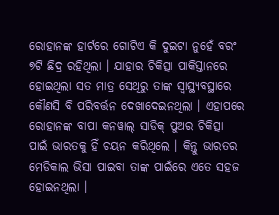ରୋହାନଙ୍କ ହାର୍ଟରେ ଗୋଟିଏ କି ଦୁଇଟା ନୁହେଁ ବରଂ ୭ଟି ଛିଦ୍ର ରହିଥିଲା । ଯାହାର ଚିକିତ୍ସା ପାକିସ୍ତାନରେ ହୋଇଥିଲା ସତ ମାତ୍ର ସେଥିରୁ ତାଙ୍କ ସ୍ୱାସ୍ଥ୍ୟବସ୍ଥାରେ କୌଣସି ବି ପରିବର୍ତ୍ତନ ଦେଖାଦେଇନଥିଲା । ଏହାପରେ ରୋହାନଙ୍କ ବାପା କନୱାଲ୍ ସାଡିକ୍ ପୁଅର ଚିକିତ୍ସା ପାଇଁ ଭାରତକୁ ହିଁ ଚୟନ କରିଥିଲେ । କିନ୍ତୁ ଭାରତର ମେଡିକାଲ ଭିସା ପାଇବା ତାଙ୍କ ପାଇଁରେ ଏତେ ସହଜ ହୋଇନଥିଲା ।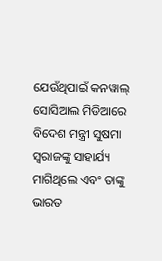ଯେଉଁଥିପାଇଁ କନୱାଲ୍ ସୋସିଆଲ ମିଡିଆରେ ବିଦେଶ ମନ୍ତ୍ରୀ ସୁଷମା ସ୍ୱରାଜଙ୍କୁ ସାହାର୍ଯ୍ୟ ମାଗିଥିଲେ ଏବଂ ତାଙ୍କୁ ଭାରତ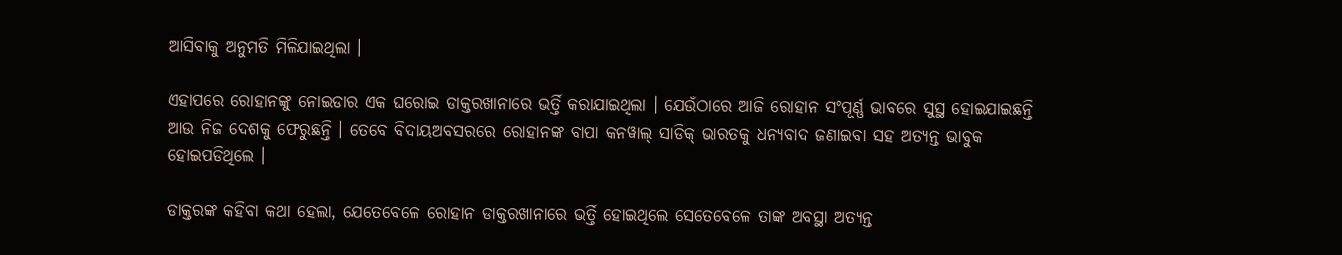ଆସିବାକୁ ଅନୁମତି ମିଳିଯାଇଥିଲା ।

ଏହାପରେ ରୋହାନଙ୍କୁ ନୋଇଡାର ଏକ ଘରୋଇ ଡାକ୍ତରଖାନାରେ ଭର୍ତ୍ତି କରାଯାଇଥିଲା । ଯେଉଁଠାରେ ଆଜି ରୋହାନ ସଂପୂର୍ଣ୍ଣ ଭାବରେ ସୁସ୍ଥ ହୋଇଯାଇଛନ୍ତି ଆଉ ନିଜ ଦେଶକୁ ଫେରୁଛନ୍ତି । ତେବେ ବିଦାୟଅବସରରେ ରୋହାନଙ୍କ ବାପା କନୱାଲ୍ ସାଡିକ୍ ଭାରତକୁ ଧନ୍ୟବାଦ ଜଣାଇବା ସହ ଅତ୍ୟନ୍ତ ଭାବୁକ ହୋଇପଡିଥିଲେ ।

ଡାକ୍ତରଙ୍କ କହିବା କଥା ହେଲା, ଯେତେବେଳେ ରୋହାନ ଡାକ୍ତରଖାନାରେ ଭର୍ତ୍ତି ହୋଇଥିଲେ ସେତେବେଳେ ତାଙ୍କ ଅବସ୍ଥା ଅତ୍ୟନ୍ତ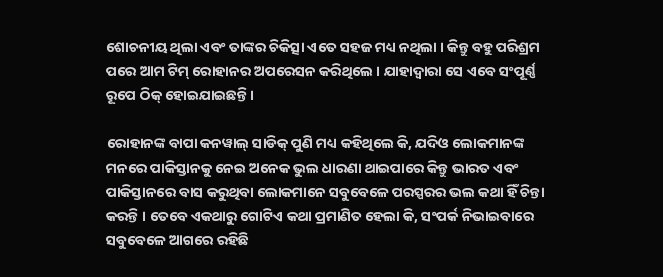ଶୋଚନୀୟ ଥିଲା ଏବଂ ତାଙ୍କର ଚିକିତ୍ସା ଏତେ ସହଜ ମଧ୍ୟ ନଥିଲା । କିନ୍ତୁ ବହୁ ପରିଶ୍ରମ ପରେ ଆମ ଟିମ୍ ରୋହାନର ଅପରେସନ କରିଥିଲେ । ଯାହାଦ୍ୱାରା ସେ ଏବେ ସଂପୂର୍ଣ୍ଣ ରୂପେ ଠିକ୍ ହୋଇଯାଇଛନ୍ତି ।

ରୋହାନଙ୍କ ବାପା କନୱାଲ୍ ସାଡିକ୍ ପୁଣି ମଧ୍ୟ କହିଥିଲେ କି, ଯଦିଓ ଲୋକମାନଙ୍କ ମନରେ ପାକିସ୍ତାନକୁ ନେଇ ଅନେକ ଭୁଲ ଧାରଣା ଥାଇପାରେ କିନ୍ତୁ ଭାରତ ଏବଂ ପାକିସ୍ତାନରେ ବାସ କରୁଥିବା ଲୋକମାନେ ସବୁବେଳେ ପରସ୍ପରର ଭଲ କଥା ହିଁ ଚିନ୍ତା କରନ୍ତି । ତେବେ ଏକଥାରୁ ଗୋଟିଏ କଥା ପ୍ରମାଣିତ ହେଲା କି, ସଂପର୍କ ନିଭାଇବାରେ ସବୁବେଳେ ଆଗରେ ରହିଛି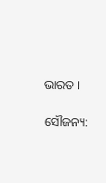ଭାରତ ।

ସୌଜନ୍ୟ: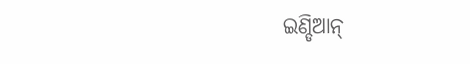ଇଣ୍ଡିଆନ୍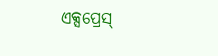ଏକ୍ସପ୍ରେସ୍